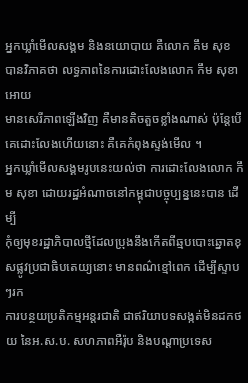អ្នកឃ្លាំមើលសង្គម និងនយោបាយ គឺលោក គឹម សុខ បានវិភាគថា លទ្ធភាពនៃការដោះលែងលោក កឹម សុខា អោយ
មានសេរីភាពឡើងវិញ គឺមានតិចតួចខ្លាំងណាស់ ប៉ុន្តែបើគេដោះលែងហើយនោះ គឺគេកំពុងស្ទង់មើល ។
អ្នកឃ្លាំមើលសង្គមរូបនេះយល់ថា ការដោះលែងលោក កឹម សុខា ដោយរដ្ឋអំណាចនៅកម្ពុជាបច្ចុប្បន្ននេះបាន ដើម្បី
កុំឲ្យមុខរដ្ឋាភិបាលថ្មីដែលប្រុងនឹងកើតពីឆ្មបបោះឆ្នោតខុសផ្លូវប្រជាធិបតេយ្យនោះ មានពណ៌ខ្មៅពេក ដើម្បីស្ទាបៗរក
ការបន្ថយប្រតិកម្មអន្តរជាតិ ជាឥរិយាបទសង្កត់មិនដកថយ នៃអ.ស.ប. សហភាពអឺរ៉ុប និងបណ្តាប្រទេស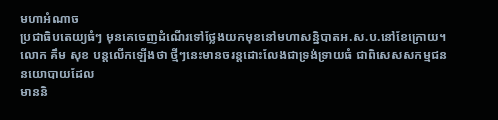មហាអំណាច
ប្រជាធិបតេយ្យធំៗ មុនគេចេញដំណើរទៅថ្លែងយកមុខនៅមហាសន្និបាតអ.ស.ប.នៅខែក្រោយ។
លោក គឹម សុខ បន្តលើកឡើងថា ថ្មីៗនេះមានចរន្តដោះលែងជាទ្រង់ទ្រាយធំ ជាពិសេសសកម្មជននយោបាយដែល
មាននិ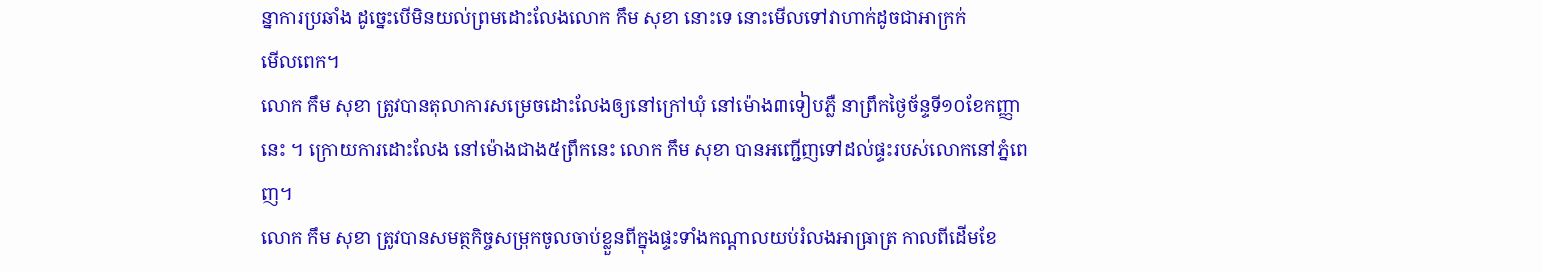ន្នាការប្រឆាំង ដូច្នេះបើមិនយល់ព្រមដោះលែងលោក កឹម សុខា នោះទេ នោះមើលទៅវាហាក់ដូចជាអាក្រក់
មើលពេក។
លោក កឹម សុខា ត្រូវបានតុលាការសម្រេចដោះលែងឲ្យនៅក្រៅឃុំ នៅម៉ោង៣ទៀបភ្លឺ នាព្រឹកថ្ងៃច័ន្ទទី១០ខែកញ្ញា
នេះ ។ ក្រោយការដោះលែង នៅម៉ោងជាង៥ព្រឹកនេះ លោក កឹម សុខា បានអញ្ជើញទៅដល់ផ្ទះរបស់លោកនៅភ្នំពេ
ញ។
លោក កឹម សុខា ត្រូវបានសមត្ថកិច្ចសម្រុកចូលចាប់ខ្លួនពីក្នុងផ្ទះទាំងកណ្ដាលយប់រំលងអាធ្រាត្រ កាលពីដើមខែ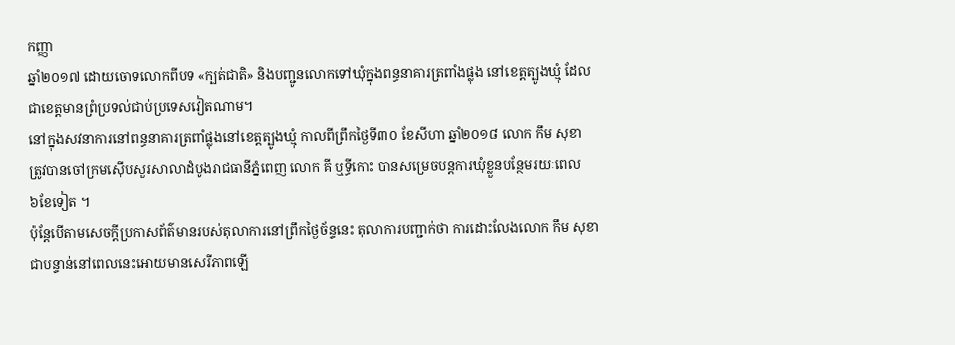កញ្ញា
ឆ្នាំ២០១៧ ដោយចោទលោកពីបទ «ក្បត់ជាតិ» និងបញ្ជូនលោកទៅឃុំក្នុងពន្ធនាគារត្រពាំងផ្លុង នៅខេត្តត្បូងឃ្មុំ ដែល
ជាខេត្តមានព្រំប្រទល់ជាប់ប្រទេសវៀតណាម។
នៅក្នុងសវនាការនៅពន្ធនាគារត្រពាំផ្លុងនៅខេត្តត្បូងឃ្មុំ កាលពីព្រឹកថ្ងៃទី៣០ ខែសីហា ឆ្នាំ២០១៨ លោក កឹម សុខា
ត្រូវបានចៅក្រមស៊ើបសួរសាលាដំបូងរាជធានីភ្នំពេញ លោក គី ឬទ្ធីកោះ បានសម្រេចបន្តការឃុំខ្លួនបន្ថែមរយៈពេល
៦ខែទៀត ។
ប៉ុន្តែបើតាមសេចក្ដីប្រកាសព័ត៌មានរបស់តុលាការនៅព្រឹកថ្ងៃច័ន្ទនេះ តុលាការបញ្ជាក់ថា ការដោះលែងលោក កឹម សុខា
ជាបន្ទាន់នៅពេលនេះអោយមានសេរីភាពឡើ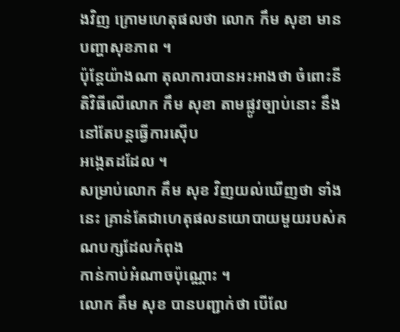ងវិញ ក្រោមហេតុផលថា លោក កឹម សុខា មានបញ្ហាសុខភាព ។
ប៉ុន្តែយ៉ាងណា តុលាការបានអះអាងថា ចំពោះនីតិវិធីលើលោក កឹម សុខា តាមផ្លូវច្បាប់នោះ នឹងនៅតែបន្តធ្វើការស៊ើប
អង្កេតដដែល ។
សម្រាប់លោក គឹម សុខ វិញយល់ឃើញថា ទាំងនេះ គ្រាន់តែជាហេតុផលនយោបាយមួយរបស់គណបក្សដែលកំពុង
កាន់កាប់អំណាចប៉ុណ្ណោះ ។
លោក គឹម សុខ បានបញ្ជាក់ថា បើលែ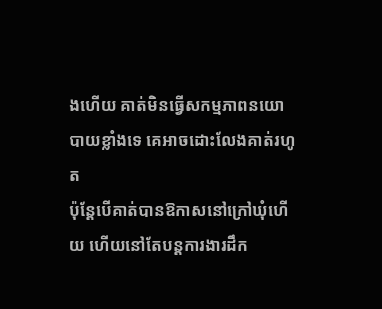ងហើយ គាត់មិនធ្វើសកម្មភាពនយោបាយខ្លាំងទេ គេអាចដោះលែងគាត់រហូត
ប៉ុន្តែបើគាត់បានឱកាសនៅក្រៅឃុំហើយ ហើយនៅតែបន្តការងារដឹក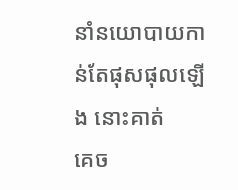នាំនយោបាយកាន់តែផុសផុលឡើង នោះគាត់
គេច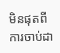មិនផុតពីការចាប់ដា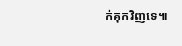ក់គុកវិញទេ៕